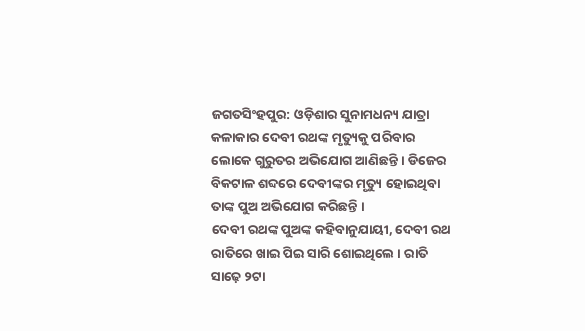ଜଗତସିଂହପୁର: ଓଡ଼ିଶାର ସୁନାମଧନ୍ୟ ଯାତ୍ରା କଳାକାର ଦେବୀ ରଥଙ୍କ ମୃତ୍ୟୁକୁ ପରିବାର ଲୋକେ ଗୁରୁତର ଅଭିଯୋଗ ଆଣିଛନ୍ତି । ଡିଜେର ବିକଟାଳ ଶବ୍ଦରେ ଦେବୀଙ୍କର ମୃତ୍ୟୁ ହୋଇଥିବା ତାଙ୍କ ପୁଅ ଅଭିଯୋଗ କରିଛନ୍ତି ।
ଦେବୀ ରଥଙ୍କ ପୁଅଙ୍କ କହିବାନୁଯାୟୀ, ଦେବୀ ରଥ ରାତିରେ ଖାଇ ପିଇ ସାରି ଶୋଇଥିଲେ । ରାତି ସାଢ଼େ ୨ଟା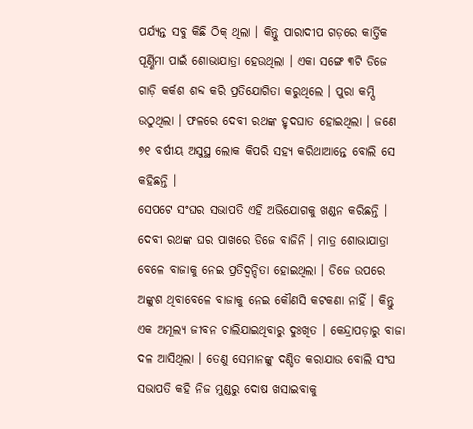ପର୍ଯ୍ୟନ୍ତ ସବୁ କିଛି ଠିକ୍ ଥିଲା । କିନ୍ତୁ ପାରାଦୀପ ଗଡ଼ରେ କାର୍ତ୍ତିକ ପୂର୍ଣ୍ଣିମା ପାଇଁ ଶୋଭାଯାତ୍ରା ହେଉଥିଲା । ଏକା ସଙ୍ଗେ ୩ଟି ଡିଜେ ଗାଡ଼ି କର୍କଶ ଶବ୍ଦ କରି ପ୍ରତିଯୋଗିତା କରୁଥିଲେ । ପୁରା କମ୍ପି ଉଠୁଥିଲା । ଫଳରେ ଦେବୀ ରଥଙ୍କ ହୃଦଘାତ ହୋଇଥିଲା । ଜଣେ ୭୧ ବର୍ଷୀୟ ଅସୁସ୍ଥ ଲୋକ କିପରି ସହ୍ୟ କରିଥାଆନ୍ତେ ବୋଲି ସେ କହିଛନ୍ତି ।
ସେପଟେ ସଂଘର ସଭାପତି ଏହି ଅଭିଯୋଗକୁ ଖଣ୍ଡନ କରିଛନ୍ତି । ଦେବୀ ରଥଙ୍କ ଘର ପାଖରେ ଡିଜେ ବାଜିନି । ମାତ୍ର ଶୋଭାଯାତ୍ରା ବେଳେ ବାଜାକୁ ନେଇ ପ୍ରତିଦ୍ୱନ୍ଦିତା ହୋଇଥିଲା । ଡିଜେ ଉପରେ ଅଙ୍କୁଶ ଥିବାବେଳେ ବାଜାକୁ ନେଇ କୌଣସି କଟକଣା ନାହିଁ । କିନ୍ତୁ ଏକ ଅମୂଲ୍ୟ ଜୀବନ ଚାଲିଯାଇଥିବାରୁ ଦୁଃଖିତ । କେନ୍ଦ୍ରାପଡ଼ାରୁ ବାଜା ଦଳ ଆସିଥିଲା । ତେଣୁ ସେମାନଙ୍କୁ ଦଣ୍ଡିତ କରାଯାଉ ବୋଲି ସଂଘ ସଭାପତି କହି ନିଜ ମୁଣ୍ଡରୁ ଦୋଷ ଖସାଇବାକୁ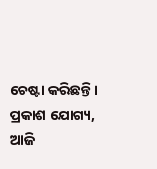ଚେଷ୍ଟା କରିଛନ୍ତି ।
ପ୍ରକାଶ ଯୋଗ୍ୟ, ଆଜି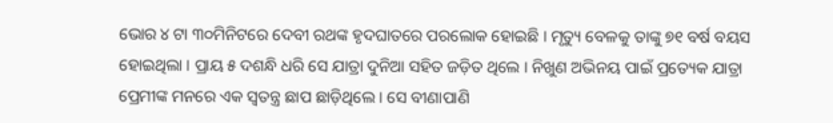ଭୋର ୪ ଟା ୩୦ମିନିଟରେ ଦେବୀ ରଥଙ୍କ ହୃଦଘାତରେ ପରଲୋକ ହୋଇଛି । ମୃତ୍ୟୁ ବେଳକୁ ତାଙ୍କୁ ୭୧ ବର୍ଷ ବୟସ ହୋଇଥିଲା । ପ୍ରାୟ ୫ ଦଶନ୍ଧି ଧରି ସେ ଯାତ୍ରା ଦୁନିଆ ସହିତ ଜଡ଼ିତ ଥିଲେ । ନିଖୁଣ ଅଭିନୟ ପାଇଁ ପ୍ରତ୍ୟେକ ଯାତ୍ରା ପ୍ରେମୀଙ୍କ ମନରେ ଏକ ସ୍ୱତନ୍ତ୍ର ଛାପ ଛାଡ଼ିଥିଲେ । ସେ ବୀଣାପାଣି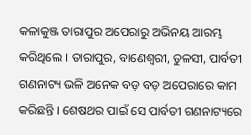କଳାକୁଞ୍ଜ ତାରାପୁର ଅପେରାରୁ ଅଭିନୟ ଆରମ୍ଭ କରିଥିଲେ । ତାରାପୁର, ବାଣେଶ୍ୱରୀ, ତୁଳସୀ, ପାର୍ବତୀ ଗଣନାଟ୍ୟ ଭଳି ଅନେକ ବଡ଼ ବଡ଼ ଅପେରାରେ କାମ କରିଛନ୍ତି । ଶେଷଥର ପାଇଁ ସେ ପାର୍ବତୀ ଗଣନାଟ୍ୟରେ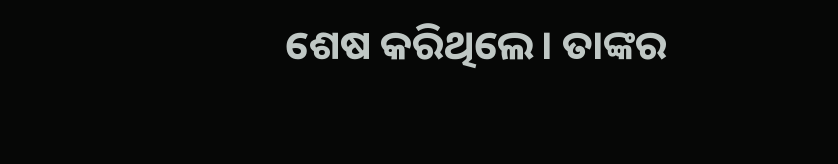ଶେଷ କରିଥିଲେ। ତାଙ୍କର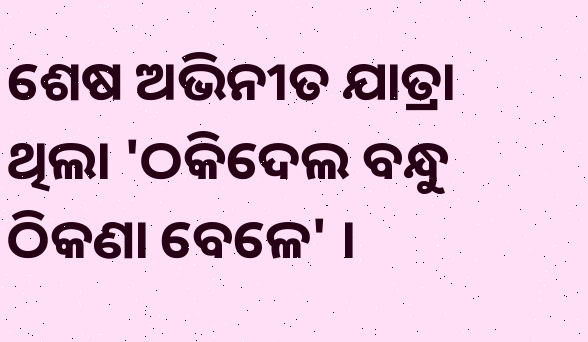ଶେଷ ଅଭିନୀତ ଯାତ୍ରା ଥିଲା 'ଠକିଦେଲ ବନ୍ଧୁ ଠିକଣା ବେଳେ' ।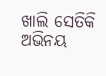ଖାଲି ସେତିକି ଅଭିନୟ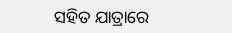ସହିତ ଯାତ୍ରାରେ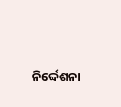ନିର୍ଦ୍ଦେଶନା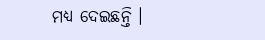ମଧ୍ୟ ଦେଇଛନ୍ତି ।